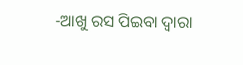-ଆଖୁ ରସ ପିଇବା ଦ୍ବାରା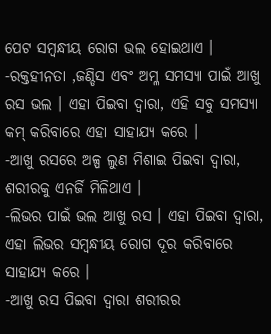ପେଟ ସମ୍ବନ୍ଧୀୟ ରୋଗ ଭଲ ହୋଇଥାଏ ।
-ରକ୍ତହୀନତା ,ଜଣ୍ଡିସ ଏବଂ ଅମ୍ଳ ସମସ୍ୟା ପାଇଁ ଆଖୁ ରସ ଭଲ । ଏହା ପିଇବା ଦ୍ବାରା, ଏହି ସବୁ ସମସ୍ୟା କମ୍ କରିବାରେ ଏହା ସାହାଯ୍ୟ କରେ ।
-ଆଖୁ ରସରେ ଅଳ୍ପ ଲୁଣ ମିଶାଇ ପିଇବା ଦ୍ବାରା, ଶରୀରକୁ ଏନର୍ଜି ମିଳିଥାଏ ।
-ଲିଭର ପାଇଁ ଭଲ ଆଖୁ ରସ । ଏହା ପିଇବା ଦ୍ବାରା, ଏହା ଲିଭର ସମ୍ବନ୍ଧୀୟ ରୋଗ ଦୂର କରିବାରେ ସାହାଯ୍ୟ କରେ ।
-ଆଖୁ ରସ ପିଇବା ଦ୍ୱାରା ଶରୀରର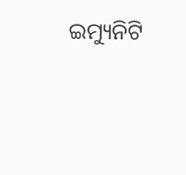ଇମ୍ୟୁନିଟି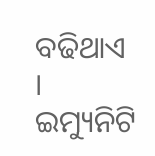ବଢିଥାଏ । ଇମ୍ୟୁନିଟି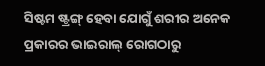ସିଷ୍ଟମ ଷ୍ଟ୍ରଙ୍ଗ୍ ହେବା ଯୋଗୁଁ ଶରୀର ଅନେକ ପ୍ରକାରର ଭାଇରାଲ୍ ରୋଗଠାରୁ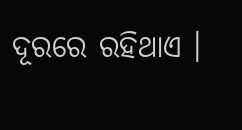ଦୂରରେ ରହିଥାଏ ।